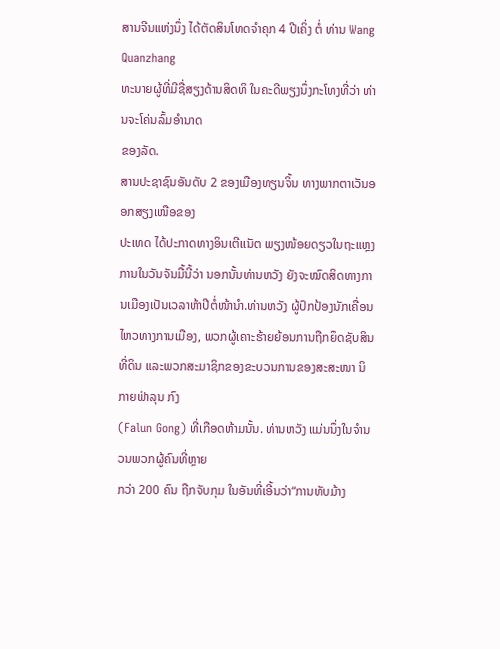ສານຈີນແຫ່ງນຶ່ງ ໄດ້ຕັດສິນໂທດຈຳຄຸກ 4 ປີເຄິ່ງ ຕໍ່ ທ່ານ Wang Quanzhang
ທະນາຍຜູ້ທີ່ມີຊື່ສຽງດ້ານສິດທິ ໃນຄະດີພຽງນຶ່ງກະໂທງທີ່ວ່າ ທ່ານຈະໂຄ່ນລົ້ມອຳນາດ
ຂອງລັດ.
ສານປະຊາຊົນອັນດັບ 2 ຂອງເມືອງທຽນຈິ້ນ ທາງພາກຕາເວັນອອກສຽງເໜືອຂອງ
ປະເທດ ໄດ້ປະກາດທາງອິນເຕີເເນັຕ ພຽງໜ້ອຍດຽວໃນຖະແຫຼງການໃນວັນຈັນມື້ນີ້ວ່າ ນອກນັ້ນທ່ານຫວັງ ຍັງຈະໝົດສິດທາງການເມືອງເປັນເວລາຫ້າປີຕໍ່ໜ້ານຳ.ທ່ານຫວັງ ຜູ້ປົກປ້ອງນັກເຄື່ອນໄຫວທາງການເມືອງ, ພວກຜູ້ເຄາະຮ້າຍຍ້ອນການຖືກຍຶດຊັບສິນ
ທີ່ດິນ ແລະພວກສະມາຊິກຂອງຂະບວນການຂອງສະສະໜາ ນິກາຍຟ່າລຸນ ກົງ
(Falun Gong) ທີ່ເກືອດຫ້າມນັ້ນ. ທ່ານຫວັງ ແມ່ນນຶ່ງໃນຈຳນວນພວກຜູ້ຄົນທີ່ຫຼາຍ
ກວ່າ 200 ຄົນ ຖືກຈັບກຸມ ໃນອັນທີ່ເອີ້ນວ່າ“ການທັບມ້າງ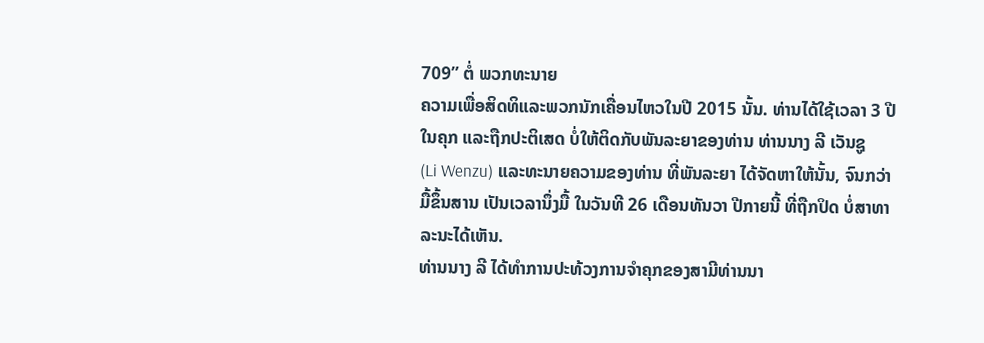709” ຕໍ່ ພວກທະນາຍ
ຄວາມເພື່ອສິດທິແລະພວກນັກເຄື່ອນໄຫວໃນປີ 2015 ນັ້ນ. ທ່ານໄດ້ໃຊ້ເວລາ 3 ປີ
ໃນຄຸກ ແລະຖືກປະຕິເສດ ບໍ່ໃຫ້ຕິດກັບພັນລະຍາຂອງທ່ານ ທ່ານນາງ ລີ ເວັນຊູ
(Li Wenzu) ແລະທະນາຍຄວາມຂອງທ່ານ ທີ່ພັນລະຍາ ໄດ້ຈັດຫາໃຫ້ນັ້ນ, ຈົນກວ່າ
ມື້ຂຶ້ນສານ ເປັນເວລານຶ່ງມື້ ໃນວັນທີ 26 ເດືອນທັນວາ ປີກາຍນີ້ ທີ່ຖືກປິດ ບໍ່ສາທາ
ລະນະໄດ້ເຫັນ.
ທ່ານນາງ ລີ ໄດ້ທໍາການປະທ້ວງການຈຳຄຸກຂອງສາມີທ່ານນາ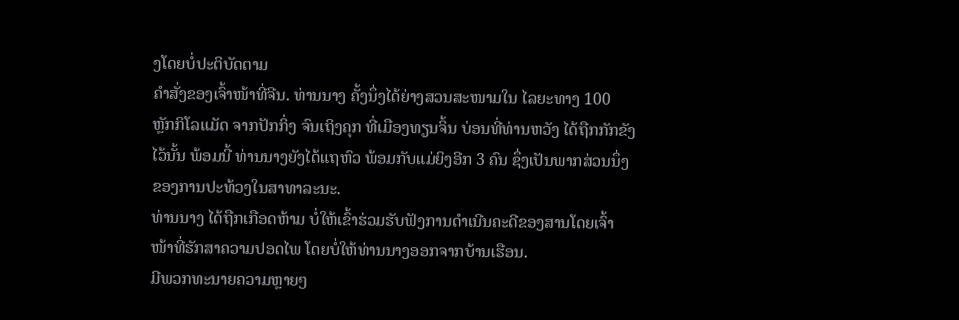ງໂດຍບໍ່ປະຕິບັດຕາມ
ຄຳສັ່ງຂອງເຈົ້າໜ້າທີ່ຈີນ. ທ່ານນາງ ຄັ້ງນຶ່ງໄດ້ຍ່າງສວນສະໜາມໃນ ໄລຍະທາງ 100
ຫຼັກກິໂລແມັດ ຈາກປັກກິ່ງ ຈົນເຖິງຄຸກ ທີ່ເມືອງທຽນຈິ້ນ ບ່ອນທີ່ທ່ານຫວັງ ໄດ້ຖືກກັກຂັງ
ໄວ້ນັ້ນ ພ້ອມນີ້ ທ່ານນາງຍັງໄດ້ແຖຫົວ ພ້ອມກັບແມ່ຍິງອີກ 3 ຄົນ ຊຶ່ງເປັນພາກສ່ວນນຶ່ງ
ຂອງການປະທ້ວງໃນສາທາລະນະ.
ທ່ານນາງ ໄດ້ຖືກເກືອດຫ້າມ ບໍ່ໃຫ້ເຂົ້າຮ່ວມຮັບຟັງການດຳເນີນຄະດີຂອງສານໂດຍເຈົ້າ
ໜ້າທີ່ຮັກສາຄວາມປອດໄພ ໂດຍບໍ່ໃຫ້ທ່ານນາງອອກຈາກບ້ານເຮືອນ.
ມີພວກທະນາຍຄວາມຫຼາຍໆ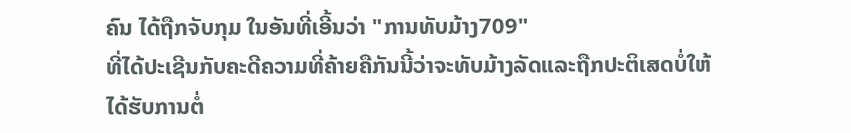ຄົນ ໄດ້ຖືກຈັບກຸມ ໃນອັນທີ່ເອີ້ນວ່າ "ການທັບມ້າງ709"
ທີ່ໄດ້ປະເຊີນກັບຄະດີຄວາມທີ່ຄ້າຍຄືກັນນີ້ວ່າຈະທັບມ້າງລັດແລະຖືກປະຕິເສດບໍ່ໃຫ້
ໄດ້ຮັບການຕໍ່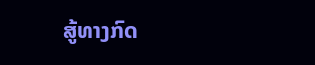ສູ້ທາງກົດ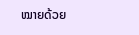ໝາຍດ້ວຍ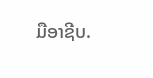ມືອາຊີບ.